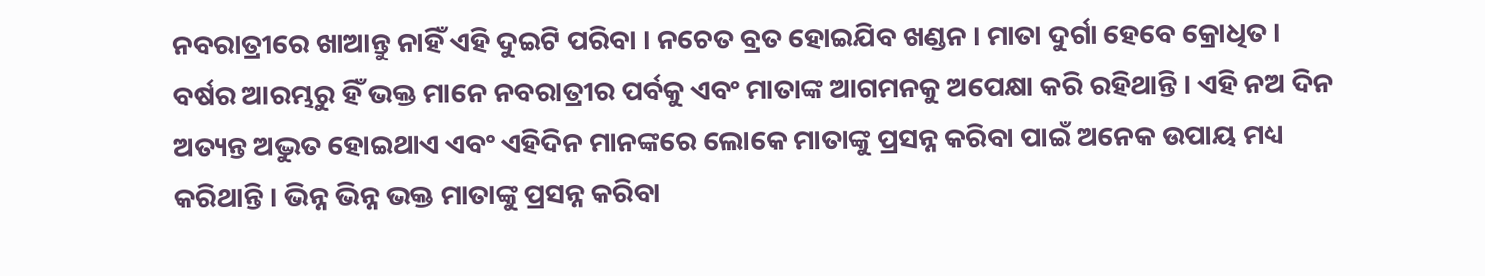ନବରାତ୍ରୀରେ ଖାଆନ୍ତୁ ନାହିଁ ଏହି ଦୁଇଟି ପରିବା । ନଚେତ ବ୍ରତ ହୋଇଯିବ ଖଣ୍ଡନ । ମାତା ଦୁର୍ଗା ହେବେ କ୍ରୋଧିତ ।
ବର୍ଷର ଆରମ୍ଭରୁ ହିଁ ଭକ୍ତ ମାନେ ନବରାତ୍ରୀର ପର୍ବକୁ ଏବଂ ମାତାଙ୍କ ଆଗମନକୁ ଅପେକ୍ଷା କରି ରହିଥାନ୍ତି । ଏହି ନଅ ଦିନ ଅତ୍ୟନ୍ତ ଅଦ୍ଭୁତ ହୋଇଥାଏ ଏବଂ ଏହିଦିନ ମାନଙ୍କରେ ଲୋକେ ମାତାଙ୍କୁ ପ୍ରସନ୍ନ କରିବା ପାଇଁ ଅନେକ ଉପାୟ ମଧ୍ୟ କରିଥାନ୍ତି । ଭିନ୍ନ ଭିନ୍ନ ଭକ୍ତ ମାତାଙ୍କୁ ପ୍ରସନ୍ନ କରିବା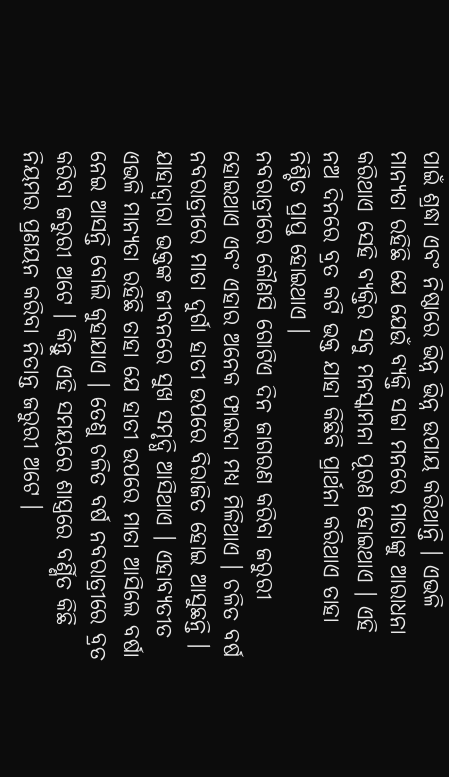ପାଇଁ ଶ୍ରଦ୍ଧା ଏବଂ ନିଷ୍ଠାରେ ଭିନ୍ନ ଭିନ୍ନ ଉପାୟ କରିଥାନ୍ତି । ଏଭଳି ମାନ୍ୟତା ରହିଛି ଯେ ଯେଉଁ ବ୍ୟକ୍ତି ସଚ୍ଚା ମନରେ ମାତାଙ୍କୁ ଆରାଧନା କରିଥାଏ ସେହି ବ୍ୟକ୍ତିର ସବୁ ମନସ୍କାମନା ପୂରଣ ହୋଇଥାଏ । ଏହି ନଅ ଦିନରେ ବ୍ରତ କଟି ଭକ୍ତ ଯାହା କିଛିବି ପ୍ରାର୍ଥନା କରିଥାଏ ତାହା ନିଶ୍ଚିତ ପ୍ରାପ୍ତ ହୋଇଥାଏ ।
ନବରାତ୍ରୀରେ କୌଣସି ଗୋଟିଏ ଦିନ ଜାଗରଣ କରିବା ଜରୁରୀ ହୋଇଥାଏ ଏବଂ ଏହାର ଅନେକ ଫାଇଦା ମଧ୍ୟ ମିଳିଥାଏ । ଚଳିତ ବର୍ଷ ନବରାତ୍ରୀରେ ମାତା ଦୁର୍ଗା ହାତୀ ଉପରେ ବିରାଜିତ ହୋଇ ଆସୁଛନ୍ତି । ଯାହାଦ୍ୱାରା ଭକ୍ତଙ୍କ ଜୀବନରେ ସୁଖ ସମୃଦ୍ଧି ଆସିଥାଏ । ଏହାବ୍ୟତୀତ ଏଭଳି ମାନ୍ୟତା ରହିଛି ତାହା ଯେ ହାତୀ ଉପରେ ମାତା ଆସିଲେ ବର୍ଷା ନେଇ ଆସନ୍ତି ବୋଲି କୁହାଯାଏ । ତେଣୁ ଚଳିତ ବର୍ଷ ନବରାତ୍ରୀରେ ବ୍ରତ କରିବା ଜରୁରୀ ଅଟେ । କିନ୍ତୁ ଏହି ସମୟରେ ଶାସ୍ତ୍ରରେ ବର୍ଣ୍ଣିତ କିଛି ନିୟମର ପ୍ରଣୟନ କରିବା ନିତାନ୍ତ ଜରୁରୀ ଅଟେ ।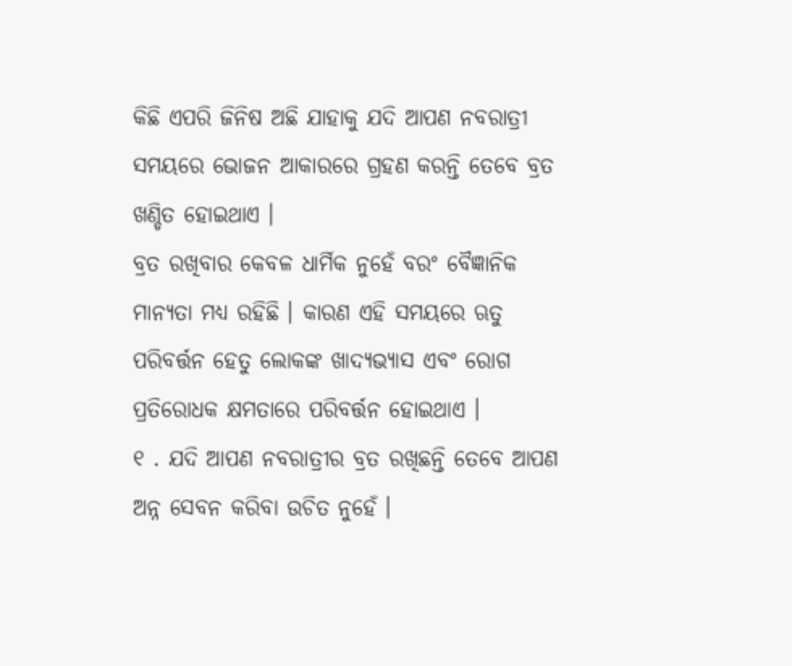କିଛି ଏପରି ଜିନିଷ ଅଛି ଯାହାକୁ ଯଦି ଆପଣ ନବରାତ୍ରୀ ସମୟରେ ଭୋଜନ ଆକାରରେ ଗ୍ରହଣ କରନ୍ତି ତେବେ ବ୍ରତ ଖଣ୍ଡିତ ହୋଇଥାଏ ।
ବ୍ରତ ରଖିବାର କେବଳ ଧାର୍ମିକ ନୁହେଁ ବରଂ ବୈଜ୍ଞାନିକ ମାନ୍ୟତା ମଧ୍ୟ ରହିଛି । କାରଣ ଏହି ସମୟରେ ଋତୁ ପରିବର୍ତ୍ତନ ହେତୁ ଲୋକଙ୍କ ଖାଦ୍ୟଭ୍ୟାସ ଏବଂ ରୋଗ ପ୍ରତିରୋଧକ କ୍ଷମତାରେ ପରିବର୍ତ୍ତନ ହୋଇଥାଏ ।
୧ . ଯଦି ଆପଣ ନବରାତ୍ରୀର ବ୍ରତ ରଖିଛନ୍ତି ତେବେ ଆପଣ ଅନ୍ନ ସେବନ କରିବା ଉଚିତ ନୁହେଁ ।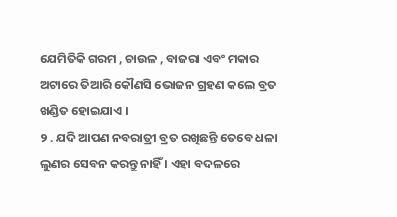ଯେମିତିକି ଗରମ , ଚାଉଳ , ବାଜରା ଏବଂ ମକାର ଅଟାରେ ତିଆରି କୌଣସି ଭୋଜନ ଗ୍ରହଣ କଲେ ବ୍ରତ ଖଣ୍ଡିତ ହୋଇଯାଏ ।
୨ . ଯଦି ଆପଣ ନବରାତ୍ରୀ ବ୍ରତ ରଖିଛନ୍ତି ତେବେ ଧଳା ଲୁଣର ସେବନ କରନ୍ତୁ ନାହିଁ । ଏହା ବଦଳରେ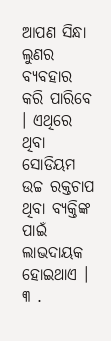ଆପଣ ସିନ୍ଧା ଲୁଣର ବ୍ୟବହାର କରି ପାରିବେ । ଏଥିରେ ଥିବା ସୋଡିୟମ ଉଚ୍ଚ ରକ୍ତଚାପ ଥିବା ବ୍ୟକ୍ତିଙ୍କ ପାଇଁ ଲାଭଦାୟକ ହୋଇଥାଏ ।
୩ .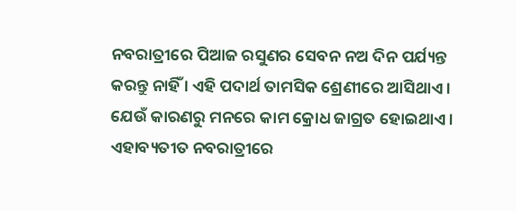ନବରାତ୍ରୀରେ ପିଆଜ ରସୁଣର ସେବନ ନଅ ଦିନ ପର୍ଯ୍ୟନ୍ତ କରନ୍ତୁ ନାହିଁ । ଏହି ପଦାର୍ଥ ତାମସିକ ଶ୍ରେଣୀରେ ଆସିଥାଏ । ଯେଉଁ କାରଣରୁ ମନରେ କାମ କ୍ରୋଧ ଜାଗ୍ରତ ହୋଇଥାଏ । ଏହାବ୍ୟତୀତ ନବରାତ୍ରୀରେ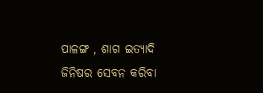ପାଳଙ୍ଗ , ଶାଗ ଇତ୍ୟାଦି ଜିନିଷର ସେବନ କରିବା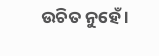ଉଚିତ ନୁହେଁ ।